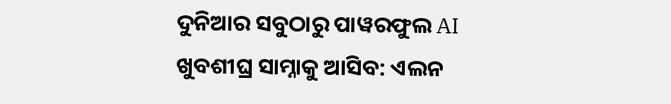ଦୁନିଆର ସବୁଠାରୁ ପାୱରଫୁଲ AI ଖୁବଶୀଘ୍ର ସାମ୍ନାକୁ ଆସିବ: ଏଲନ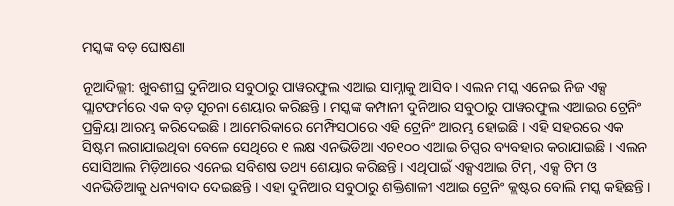ମସ୍କଙ୍କ ବଡ଼ ଘୋଷଣା

ନୂଆଦିଲ୍ଲୀ: ଖୁବଶୀଘ୍ର ଦୁନିଆର ସବୁଠାରୁ ପାୱରଫୁଲ ଏଆଇ ସାମ୍ନାକୁ ଆସିବ । ଏଲନ ମସ୍କ ଏନେଇ ନିଜ ଏକ୍ସ ପ୍ଲାଟଫର୍ମରେ ଏକ ବଡ଼ ସୂଚନା ଶେୟାର କରିଛନ୍ତି । ମସ୍କଙ୍କ କମ୍ପାନୀ ଦୁନିଆର ସବୁଠାରୁ ପାୱରଫୁଲ ଏଆଇର ଟ୍ରେନିଂ ପ୍ରକ୍ରିୟା ଆରମ୍ଭ କରିଦେଇଛି । ଆମେରିକାରେ ମେମ୍ଫିସଠାରେ ଏହି ଟ୍ରେନିଂ ଆରମ୍ଭ ହୋଇଛି । ଏହି ସହରରେ ଏକ ସିଷ୍ଟମ ଲଗାଯାଇଥିବା ବେଳେ ସେଥିରେ ୧ ଲକ୍ଷ ଏନଭିଡିଆ ଏଚ୧୦୦ ଏଆଇ ଚିପ୍ସର ବ୍ୟବହାର କରାଯାଇଛି । ଏଲନ ସୋସିଆଲ ମିଡ଼ିଆରେ ଏନେଇ ସବିଶଷ ତଥ୍ୟ ଶେୟାର କରିଛନ୍ତି । ଏଥିପାଇଁ ଏକ୍ସଏଆଇ ଟିମ୍, ଏକ୍ସ ଟିମ ଓ ଏନଭିଡିଆକୁ ଧନ୍ୟବାଦ ଦେଇଛନ୍ତି । ଏହା ଦୁନିଆର ସବୁଠାରୁ ଶକ୍ତିଶାଳୀ ଏଆଇ ଟ୍ରେନିଂ କ୍ଲଷ୍ଟର ବୋଲି ମସ୍କ କହିଛନ୍ତି ।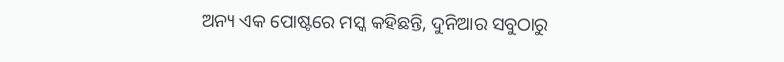ଅନ୍ୟ ଏକ ପୋଷ୍ଟରେ ମସ୍କ କହିଛନ୍ତି, ଦୁନିଆର ସବୁଠାରୁ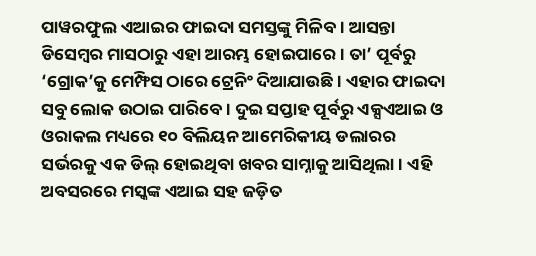ପାୱରଫୁଲ ଏଆଇର ଫାଇଦା ସମସ୍ତଙ୍କୁ ମିଳିବ । ଆସନ୍ତା ଡିସେମ୍ବର ମାସଠାରୁ ଏହା ଆରମ୍ଭ ହୋଇପାରେ । ତା’ ପୂର୍ବରୁ ‘ଗ୍ରୋକ’କୁ ମେମ୍ଫିସ ଠାରେ ଟ୍ରେନିଂ ଦିଆଯାଉଛି । ଏହାର ଫାଇଦା ସବୁ ଲୋକ ଉଠାଇ ପାରିବେ । ଦୁଇ ସପ୍ତାହ ପୂର୍ବରୁ ଏକ୍ସଏଆଇ ଓ ଓରାକଲ ମଧ୍ୟରେ ୧୦ ବିଲିୟନ ଆମେରିକୀୟ ଡଲାରର ସର୍ଭରକୁ ଏକ ଡିଲ୍ ହୋଇଥିବା ଖବର ସାମ୍ନାକୁ ଆସିଥିଲା । ଏହି ଅବସରରେ ମସ୍କଙ୍କ ଏଆଇ ସହ ଜଡ଼ିତ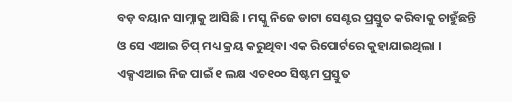ବଡ଼ ବୟାନ ସାମ୍ନାକୁ ଆସିଛି । ମସ୍କୁ ନିଜେ ଡାଟା ସେଣ୍ଟର ପ୍ରସ୍ତୁତ କରିବାକୁ ଚାହୁଁଛନ୍ତି ଓ ସେ ଏଆଇ ଚିପ୍ ମଧ୍ୟ କ୍ରୟ କରୁଥିବା ଏକ ରିପୋର୍ଟରେ କୁହାଯାଇଥିଲା । ଏକ୍ସଏଆଇ ନିଜ ପାଇଁ ୧ ଲକ୍ଷ ଏଚ୧୦୦ ସିଷ୍ଟମ ପ୍ରସ୍ତୁତ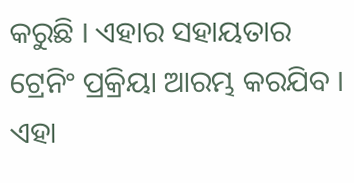କରୁଛି । ଏହାର ସହାୟତାର ଟ୍ରେନିଂ ପ୍ରକ୍ରିୟା ଆରମ୍ଭ କରଯିବ । ଏହା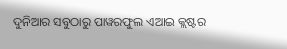ଦୁନିଆର ସବୁଠାରୁ ପାୱରଫୁଲ ଏଆଇ କ୍ଲଷ୍ଟର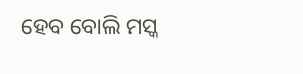ହେବ ବୋଲି ମସ୍କ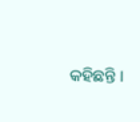କହିଛନ୍ତି ।